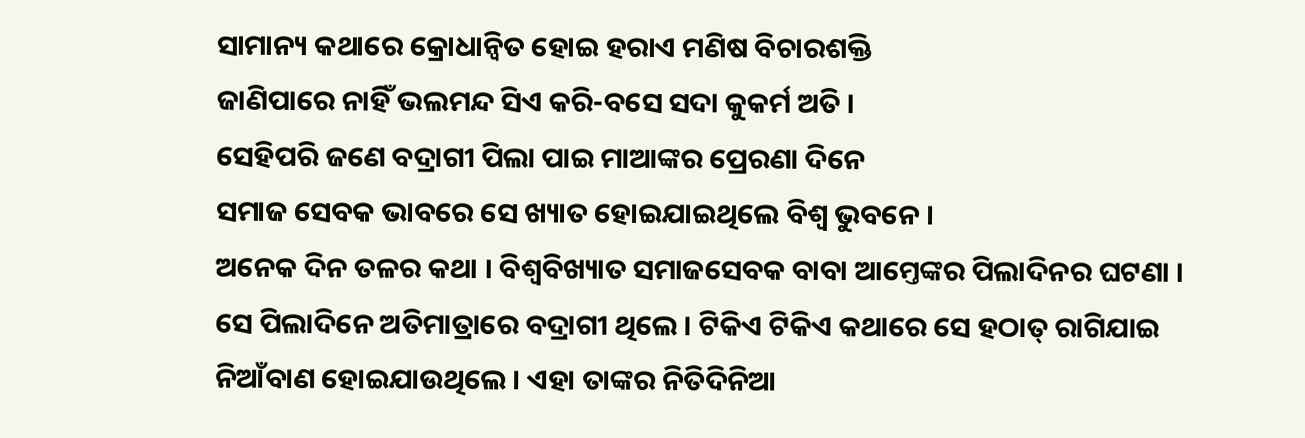ସାମାନ୍ୟ କଥାରେ କ୍ରୋଧାନ୍ୱିତ ହୋଇ ହରାଏ ମଣିଷ ବିଚାରଶକ୍ତି
ଜାଣିପାରେ ନାହିଁ ଭଲମନ୍ଦ ସିଏ କରି-ବସେ ସଦା କୁକର୍ମ ଅତି ।
ସେହିପରି ଜଣେ ବଦ୍ରାଗୀ ପିଲା ପାଇ ମାଆଙ୍କର ପ୍ରେରଣା ଦିନେ
ସମାଜ ସେବକ ଭାବରେ ସେ ଖ୍ୟାତ ହୋଇଯାଇଥିଲେ ବିଶ୍ୱ ଭୁବନେ ।
ଅନେକ ଦିନ ତଳର କଥା । ବିଶ୍ୱବିଖ୍ୟାତ ସମାଜସେବକ ବାବା ଆମ୍ତେଙ୍କର ପିଲାଦିନର ଘଟଣା । ସେ ପିଲାଦିନେ ଅତିମାତ୍ରାରେ ବଦ୍ରାଗୀ ଥିଲେ । ଟିକିଏ ଟିକିଏ କଥାରେ ସେ ହଠାତ୍ ରାଗିଯାଇ ନିଆଁବାଣ ହୋଇଯାଉଥିଲେ । ଏହା ତାଙ୍କର ନିତିଦିନିଆ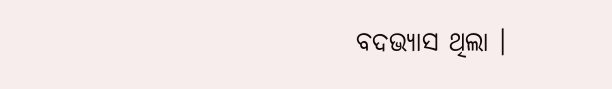ବଦଭ୍ୟାସ ଥିଲା ।